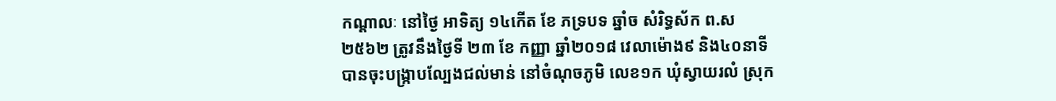កណ្តាលៈ នៅថ្ងៃ អាទិត្យ ១៤កើត ខែ ភទ្របទ ឆ្នាំច សំរិទ្ធស័ក ព.ស ២៥៦២ ត្រូវនឹងថ្ងៃទី ២៣ ខែ កញ្ញា ឆ្នាំ២០១៨ វេលាម៉ោង៩ និង៤០នាទី បានចុះបង្ក្រាបល្បែងជល់មាន់ នៅចំណុចភូមិ លេខ១ក ឃុំស្វាយរលំ ស្រុក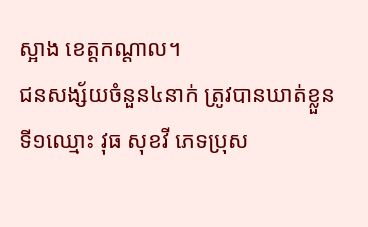ស្អាង ខេត្តកណ្តាល។
ជនសង្ស័យចំនួន៤នាក់ ត្រូវបានឃាត់ខ្លួន
ទី១ឈ្មោះ វុធ សុខវី ភេទប្រុស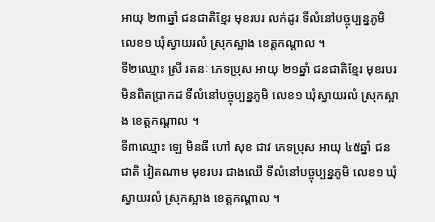អាយុ ២៣ឆ្នាំ ជនជាតិខ្មែរ មុខរបរ លក់ដូរ ទីលំនៅបច្ចុប្បន្នភូមិ លេខ១ ឃុំស្វាយរលំ ស្រុកស្អាង ខេត្តកណ្តាល ។
ទី២ឈ្មោះ ស្រី រតនៈ ភេទប្រុស អាយុ ២១ឆ្នាំ ជនជាតិខ្មែរ មុខរបរ មិនពិតប្រាកដ ទីលំនៅបច្ចុប្បន្នភូមិ លេខ១ ឃុំស្វាយរលំ ស្រុកស្អាង ខេត្តកណ្តាល ។
ទី៣ឈ្មោះ ឡេ មិនធី ហៅ សុខ ជាវ ភេទប្រុស អាយុ ៤៥ឆ្នាំ ជនជាតិ វៀតណាម មុខរបរ ជាងឈើ ទីលំនៅបច្ចុប្បន្នភូមិ លេខ១ ឃុំស្វាយរលំ ស្រុកស្អាង ខេត្តកណ្តាល ។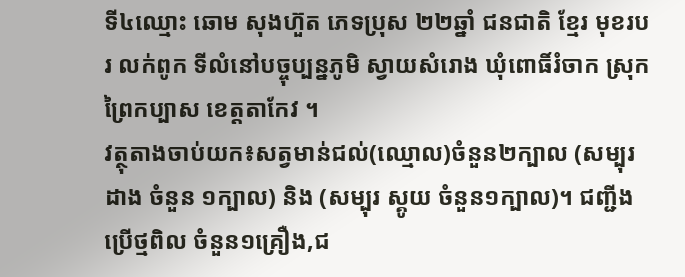ទី៤ឈ្មោះ ឆោម សុងហ៊ួត ភេទប្រុស ២២ឆ្នាំ ជនជាតិ ខ្មែរ មុខរបរ លក់ពូក ទីលំនៅបច្ចុប្បន្នភូមិ ស្វាយសំរោង ឃុំពោធិ៍រំចាក ស្រុកព្រៃកប្បាស ខេត្តតាកែវ ។
វត្ថុតាងចាប់យក៖សត្វមាន់ជល់(ឈ្មោល)ចំនួន២ក្បាល (សម្បុរ ដាង ចំនួន ១ក្បាល) និង (សម្បុរ ស្គូយ ចំនួន១ក្បាល)។ ជញ្ជីងប្រើថ្មពិល ចំនួន១គ្រឿង,ជ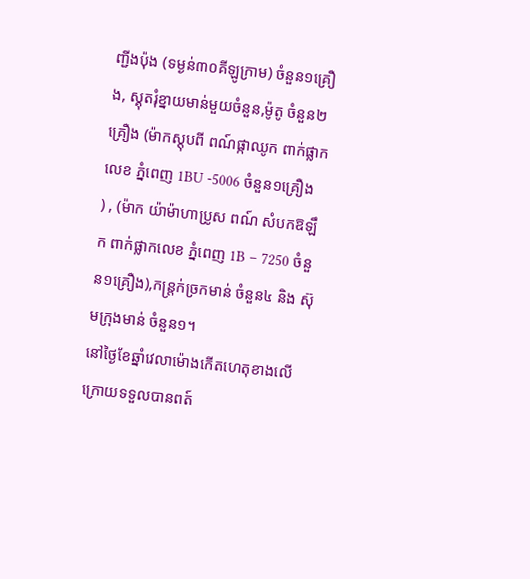ញ្ជីងប៉ុង (ទម្ងន់៣០គីឡូក្រាម) ចំនួន១គ្រឿង, ស្គុតរុំខ្នាយមាន់មួយចំនួន,ម៉ូតូ ចំនួន២ គ្រឿង (ម៉ាកស្តុបពី ពណ៍ផ្កាឈូក ពាក់ផ្លាកលេខ ភ្នំពេញ 1BU -5006 ចំនួន១គ្រឿង ) , (ម៉ាក យ៉ាម៉ាហាប្រូស ពណ៍ សំបកឱឡឹក ពាក់ផ្លាកលេខ ភ្នំពេញ 1B – 7250 ចំនួន១គ្រឿង),កន្ត្រក់ច្រកមាន់ ចំនួន៤ និង ស៊ុមក្រុងមាន់ ចំនួន១។
នៅថ្ងៃខែឆ្នាំវេលាម៉ោងកើតហេតុខាងលើ ក្រោយទទួលបានពត៍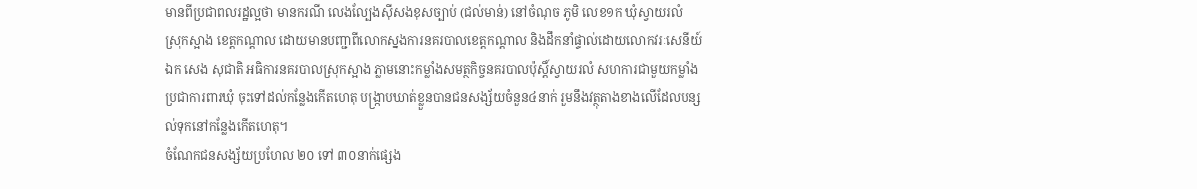មានពីប្រជាពលរដ្ឋល្អថា មានករណី លេងល្បែងស៊ីសងខុសច្បាប់ (ជល់មាន់) នៅចំណុច ភូមិ លេខ១ក ឃុំស្វាយរលំ ស្រុកស្អាង ខេត្តកណ្តាល ដោយមានបញ្ជាពីលោកស្នងការនគរបាលខេត្តកណ្ដាល និងដឹកនាំផ្ទាល់ដោយលោកវរៈសេនីយ៍ឯក សេង សុជាតិ អធិការនគរបាលស្រុកស្អាង ភ្លាមនោះកម្លាំងសមត្ថកិច្ចនគរបាលប៉ុស្តិ៍ស្វាយរលំ សហការជាមួយកម្លាំងប្រជាការពារឃុំ ចុះទៅដល់កន្លែងកើតហេតុ បង្ក្រាបឃាត់ខ្លួនបានជនសង្ស័យចំនួន៤នាក់ រួមនឹងវត្ថុតាងខាងលើដែលបន្សល់ទុកនៅកន្លែងកើតហេតុ។
ចំណែកជនសង្ស័យប្រហែល ២០ ទៅ ៣០នាក់ផ្សេង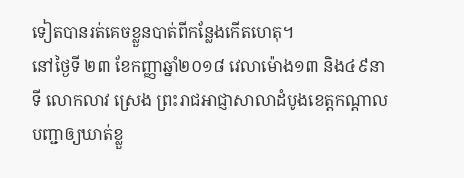ទៀតបានរត់គេចខ្លួនបាត់ពីកន្លែងកើតហេតុ។
នៅថ្ងៃទី ២៣ ខែកញ្ញាឆ្នាំ២០១៨ វេលាម៉ោង១៣ និង៤៩នាទី លោកលាវ ស្រេង ព្រះរាជអាជ្ញាសាលាដំបូងខេត្តកណ្ដាលបញ្ជាឲ្យឃាត់ខ្លួ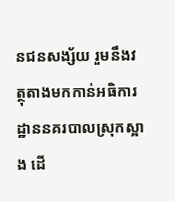នជនសង្ស័យ រួមនឹងវត្ថុតាងមកកាន់អធិការដ្ឋាននគរបាលស្រុកស្អាង ដើ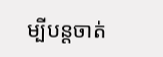ម្បីបន្តចាត់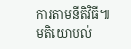ការតាមនីតិវិធី៕
មតិយោបល់